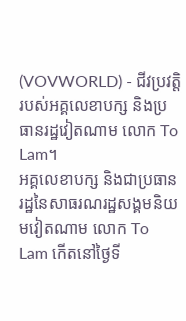(VOVWORLD) - ជីវប្រវត្តិរបស់អគ្គលេខាបក្ស និងប្រធានរដ្ឋវៀតណាម លោក To Lam។
អគ្គលេខាបក្ស និងជាប្រធានរដ្ឋនៃសាធរណរដ្ឋសង្គមនិយមវៀតណាម លោក To Lam កើតនៅថ្ងៃទី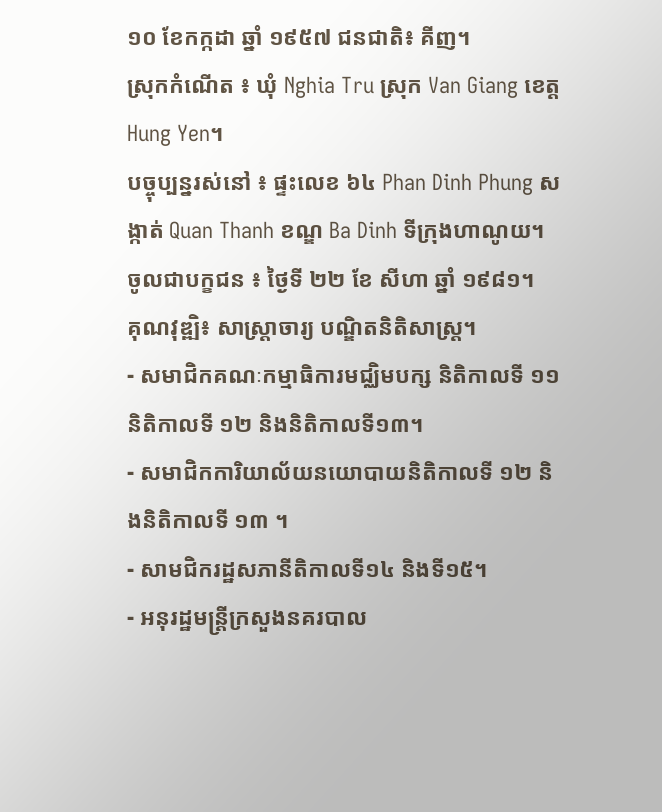១០ ខែកក្កដា ឆ្នាំ ១៩៥៧ ជនជាតិ៖ គីញ។
ស្រុកកំណើត ៖ ឃុំ Nghia Tru ស្រុក Van Giang ខេត្ត Hung Yen។
បច្ចុប្បន្នរស់នៅ ៖ ផ្ទះលេខ ៦៤ Phan Dinh Phung សង្កាត់ Quan Thanh ខណ្ឌ Ba Dinh ទីក្រុងហាណូយ។
ចូលជាបក្ខជន ៖ ថ្ងៃទី ២២ ខែ សីហា ឆ្នាំ ១៩៨១។
គុណវុឌ្ឍិ៖ សាស្រ្តាចារ្យ បណ្ឌិតនិតិសាស្រ្ត។
- សមាជិកគណៈកម្មាធិការមជ្ឈិមបក្ស និតិកាលទី ១១ និតិកាលទី ១២ និងនិតិកាលទី១៣។
- សមាជិកការិយាល័យនយោបាយនិតិកាលទី ១២ និងនិតិកាលទី ១៣ ។
- សាមជិករដ្ឋសភានីតិកាលទី១៤ និងទី១៥។
- អនុរដ្ឋមន្ត្រីក្រសួងនគរបាល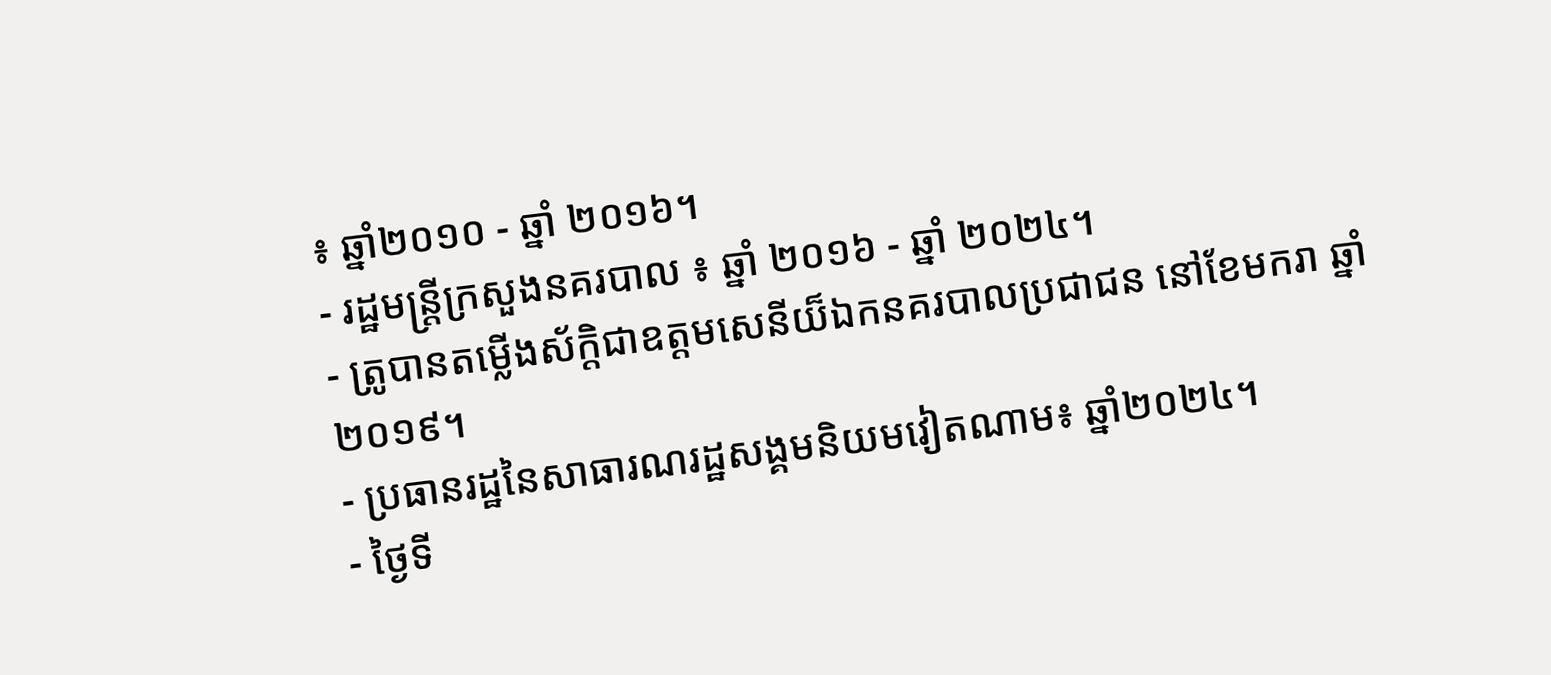៖ ឆ្នាំ២០១០ - ឆ្នាំ ២០១៦។
- រដ្ឋមន្ត្រីក្រសួងនគរបាល ៖ ឆ្នាំ ២០១៦ - ឆ្នាំ ២០២៤។
- ត្រូបានតម្លើងស័ក្តិជាឧត្តមសេនីយ៏ឯកនគរបាលប្រជាជន នៅខែមករា ឆ្នាំ ២០១៩។
- ប្រធានរដ្ឋនៃសាធារណរដ្ឋសង្គមនិយមវៀតណាម៖ ឆ្នាំ២០២៤។
- ថ្ងៃទី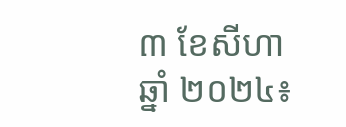៣ ខែសីហា ឆ្នាំ ២០២៤៖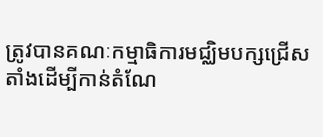ត្រូវបានគណៈកម្មាធិការមជ្ឈិមបក្សជ្រើសតាំងដើម្បីកាន់តំណែ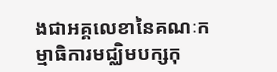ងជាអគ្គលេខានៃគណៈកម្មាធិការមជ្ឈិមបក្សកុ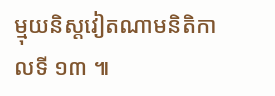ម្មុយនិស្តវៀតណាមនិតិកាលទី ១៣ ៕